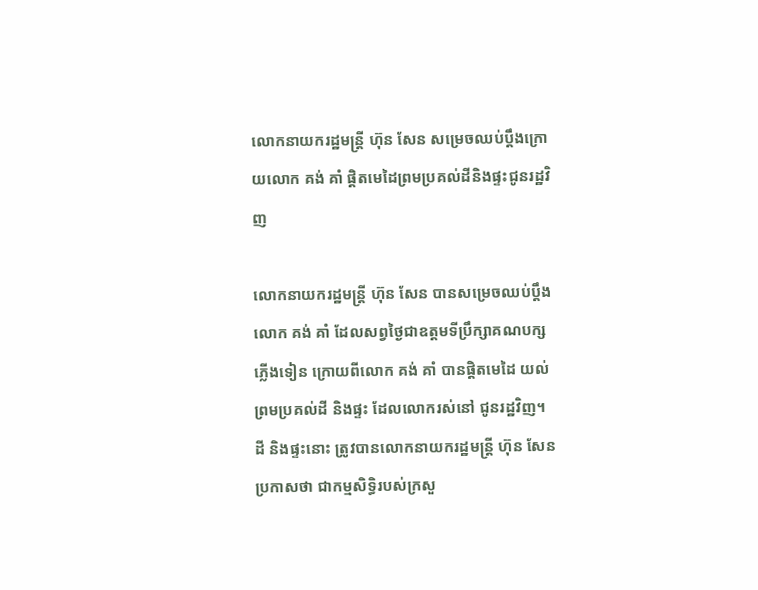លោកនាយករដ្ឋមន្ត្រី ហ៊ុន សែន សម្រេចឈប់ប្តឹងក្រោយលោក គង់ គាំ ផ្តិតមេដៃព្រមប្រគល់ដីនិងផ្ទះជូនរដ្ឋវិញ

លោកនាយករដ្ឋមន្ត្រី ហ៊ុន សែន បានសម្រេចឈប់ប្តឹងលោក គង់ គាំ ដែលសព្វថ្ងៃជាឧត្តមទីប្រឹក្សាគណបក្សភ្លើងទៀន ក្រោយពីលោក គង់ គាំ បានផ្តិតមេដៃ យល់ព្រមប្រគល់ដី និងផ្ទះ ដែលលោករស់នៅ ជូនរដ្ឋវិញ។ ដី និងផ្ទះនោះ ត្រូវបានលោកនាយករដ្ឋមន្ត្រី ហ៊ុន សែន ប្រកាសថា ជាកម្មសិទ្ធិរបស់ក្រសួ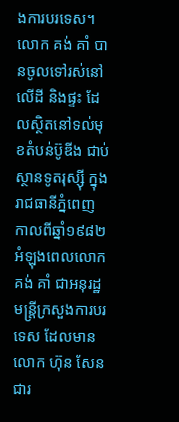ងការបរទេស។ លោក គង់ គាំ បានចូលទៅរស់នៅលើដី និងផ្ទះ ដែលស្ថិតនៅទល់មុខតំបន់ប៊ូឌីង ជាប់ស្ថានទូតរុស្ស៊ី ក្នុងរាជធានីភ្នំពេញ កាលពីឆ្នាំ១៩៨២ អំឡុងពេលលោក គង់ គាំ ជាអនុរដ្ឋមន្ត្រីក្រសួងការបរទេស ដែលមានលោក ហ៊ុន សែន ជារ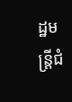ដ្ឋមន្ត្រីជំ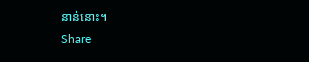នាន់នោះ។
Share